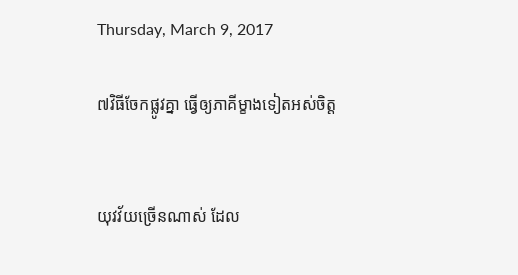Thursday, March 9, 2017

៧វិធីចែកផ្លូវគ្នា ធ្វើឲ្យភាគីម្ខាងទៀតអស់ចិត្ត


យុវវ័យច្រើនណាស់ ដែល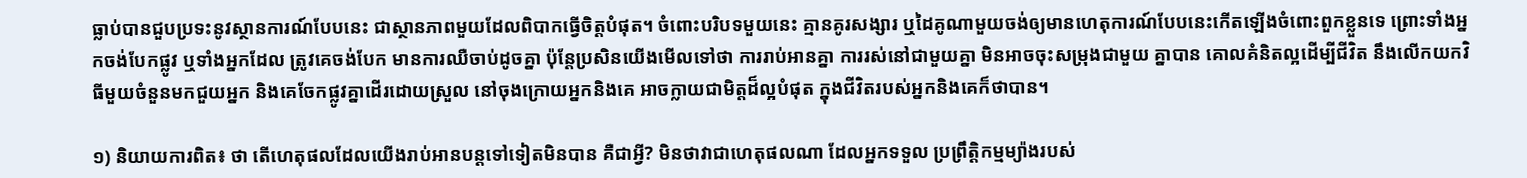ធ្លាប់បានជួបប្រទះនូវស្ថានការណ៍បែបនេះ ជាស្ថានភាពមួយដែលពិបាកធ្វើចិត្តបំផុត។ ចំពោះបរិបទមួយនេះ គ្មានគូរសង្សារ ឬដៃគូណាមួយចង់ឲ្យមានហេតុការណ៍បែបនេះកើតឡើងចំពោះពួកខ្លួនទេ ព្រោះទាំងអ្នកចង់បែកផ្លូវ ឬទាំងអ្នកដែល ត្រូវគេចង់បែក មានការឈឺចាប់ដូចគ្នា ប៉ុន្តែប្រសិនយើងមើលទៅថា ការរាប់អានគ្នា ការរស់នៅជាមួយគ្នា មិនអាចចុះសម្រុងជាមួយ គ្នាបាន គោលគំនិតល្អដើម្បីជីវិត នឹងលើកយកវិធីមួយចំនួនមកជួយអ្នក និងគេចែកផ្លូវគ្នាដើរដោយស្រួល នៅចុងក្រោយអ្នកនិងគេ អាចក្លាយជាមិត្តដ៏ល្អបំផុត ក្នុងជីវិតរបស់អ្នកនិងគេក៏ថាបាន។

១) និយាយការពិត៖ ថា តើហេតុផលដែលយើងរាប់អានបន្តទៅទៀតមិនបាន គឺជាអ្វី? មិនថាវាជាហេតុផលណា ដែលអ្នកទទួល ប្រព្រឹត្តិកម្មម្យ៉ាងរបស់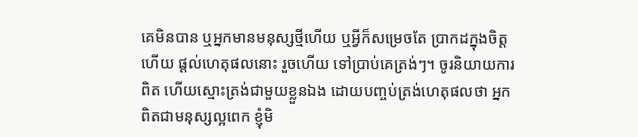គេមិនបាន ឬអ្នកមានមនុស្សថ្មីហើយ ឬអ្វីក៏សម្រេចតែ ប្រាកដក្នុងចិត្តហើយ ផ្ដល់ហេតុផលនោះ រួចហើយ ទៅប្រាប់គេត្រង់ៗ។ ចូរនិយាយការពិត ហើយស្មោះត្រង់ជាមួយខ្លួនឯង ដោយបញ្ចប់ត្រង់ហេតុផលថា អ្នកពិតជាមនុស្សល្អពេក ខ្ញុំមិ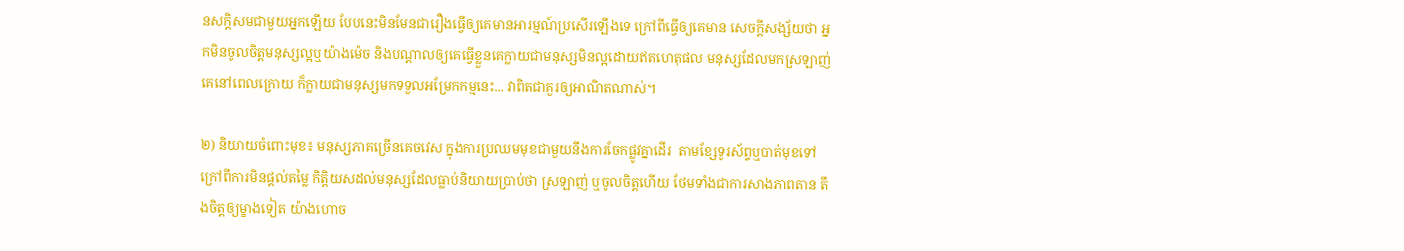នសក្ដិសមជាមួយអ្នកឡើយ បែបនេះមិនមែនជារឿងធ្វើឲ្យគេមានអារម្មណ៍ប្រសើរឡើងទេ ក្រៅពីធ្វើឲ្យគេមាន សេចក្ដីសង្ស័យថា អ្នកមិនចូលចិត្តមនុស្សល្អឬយ៉ាងម៉េច និងបណ្ដាលឲ្យគេធ្វើខ្លួនគេក្លាយជាមនុស្សមិនល្អដោយឥតហេតុផល មនុស្សដែលមកស្រឡាញ់គេនៅពេលក្រោយ ក៏ក្លាយជាមនុស្សមកទទួលអម្រែកកម្មនេះ... វាពិតជាគួរឲ្យអាណិតណាស់។

២) និយាយចំពោះមុខ៖ មនុស្សភាគច្រើនគេចវេស ក្នុងការប្រឈមមុខជាមួយនឹងការចែកផ្លូវគ្នាដើរ  តាមខ្សែទូរស័ព្ទឬបាត់មុខទៅ ក្រៅពីការមិនផ្ដល់តម្លៃ កិត្តិយសដល់មនុស្សដែលធ្លាប់និយាយប្រាប់ថា ស្រឡាញ់ ឬចូលចិត្តហើយ ថែមទាំងជាការសាងភាពតាន តឹងចិត្តឲ្យម្ខាងទៀត យ៉ាងហោច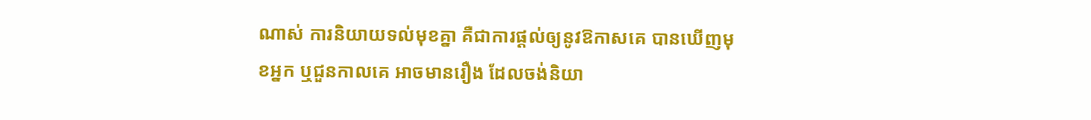ណាស់ ការនិយាយទល់មុខគ្នា គឺជាការផ្ដល់ឲ្យនូវឱកាសគេ បានឃើញមុខអ្នក ឬជួនកាលគេ អាចមានរឿង ដែលចង់និយា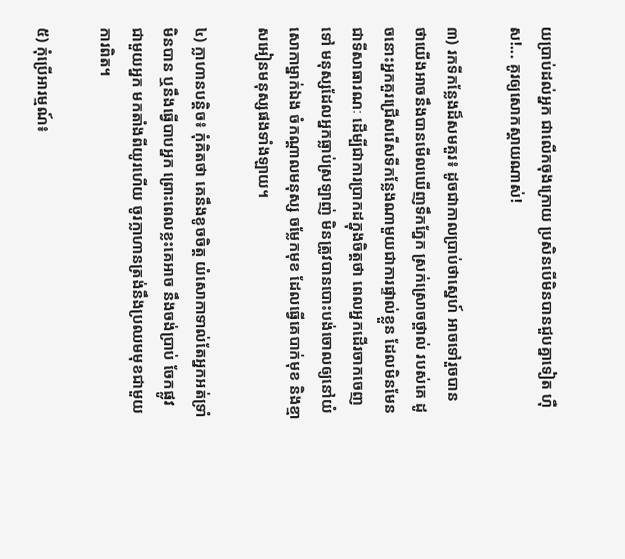យប្រាប់ដល់អ្នក ជាលើកចុងក្រោយ ប្រសិនបើមិនបានជួបគ្នាទៀត ហ៊ឺស!... គូរឲ្យសោកស្ដាយណាស់!

៣) រកទីកន្លែងដ៏សមគួរ៖ ដូចជាកាលប្រាប់ថាស្នេហ៍ អាចទៅរួចបាន ថាយើងអាចនឹងបានមើលឃើញទឹកភ្នែក ស្រក់ស្រោចថ្ពាល់ របស់គេ ដូចនោះអ្នកគួរជ្រើសរើសទីកន្លែងណាមួយជាការផ្ទាល់ខ្លួន ដែលមិនមែនជាទីសាធារណៈ ដើម្បីជាការប្រាកដក្នុងចិត្តថា ពេលអ្នកដើរចាកចេញទៅ មនុស្សដែលអ្នកធ្លាប់ស្រឡាញ់ មិនត្រូវបានបោះបង់ចោលឲ្យនៅយំសោកាម្នាក់ឯង ចំកណ្ដាលមនុស្ស ចម្លែកមុខ ដែលធ្វើគេបាក់មុខ និងខ្មាសអៀនមនុស្សផងទាំងឡាយ។

៤) ក្លាហានបន្តិច៖ កុំគិតថា គេនឹងខូចចិត្ត យំសោកាទាល់តែអ្នកអត់ទ្រាំមិនបាន ឬនឹងធ្វើបាបអ្នក ព្រោះពេលខ្លះគេអាច នឹងចង់ប្រាប់ ចែកផ្លូវជាមួយអ្នក មកតាំងពីយូរហើយ ចូរក្លាហានត្រង់នឹងប្រឈមមុខជាមួយការពិត។

៥) កុំប្រើអារម្មណ៍៖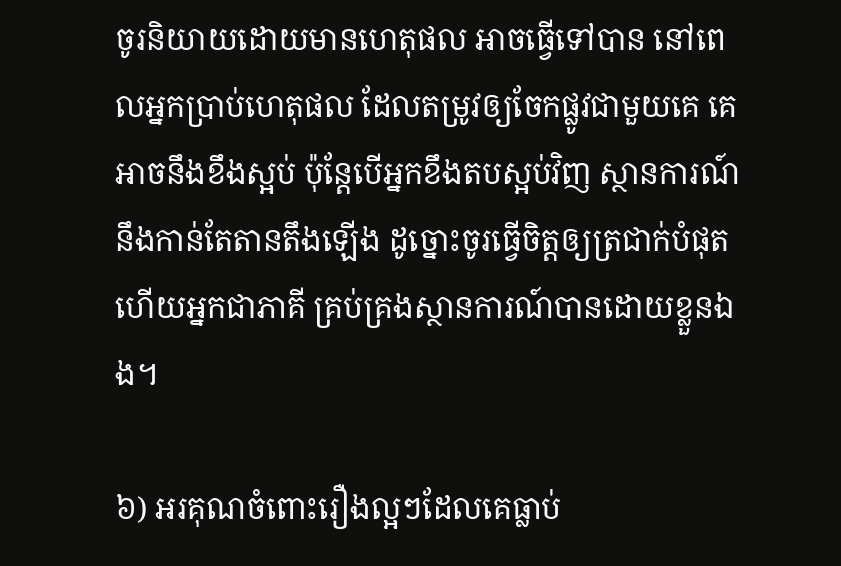ចូរនិយាយដោយមានហេតុផល អាចធ្វើទៅបាន នៅពេលអ្នកប្រាប់ហេតុផល ដែលតម្រូវឲ្យចែកផ្លូវជាមួយគេ គេអាចនឹងខឹងស្អប់ ប៉ុន្តែបើអ្នកខឹងតបស្អប់វិញ ស្ថានការណ៍នឹងកាន់តែតានតឹងឡើង ដូច្នោះចូរធ្វើចិត្តឲ្យត្រជាក់បំផុត ហើយអ្នកជាភាគី គ្រប់គ្រងស្ថានការណ៍បានដោយខ្លួនឯង។

៦) អរគុណចំពោះរឿងល្អៗដែលគេធ្លាប់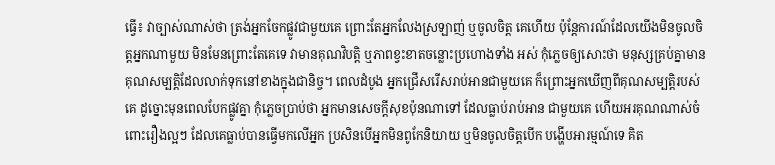ធ្វើ៖ វាច្បាស់ណាស់ថា ត្រង់អ្នកចែកផ្លូវជាមួយគេ ព្រោះតែអ្នកលែងស្រឡាញ់ ឬចូលចិត្ត គេហើយ ប៉ុន្តែការណ៍ដែលយើងមិនចូលចិត្តអ្នកណាមួយ មិនមែនព្រោះតែគេទេ វាមានគុណវិបត្តិ ឬភាពខ្វះខាតចន្លោះប្រហោងទាំង អស់ កុំភ្លេចឲ្យសោះថា មនុស្សគ្រប់គ្នាមានគុណសម្បត្តិដែលលាក់ទុកនៅខាងក្នុងជានិច្ច។ ពេលដំបូង អ្នកជ្រើសរើសរាប់អានជាមួយគេ ក៏ព្រោះអ្នកឃើញពីគុណសម្បត្តិរបស់គេ ដូច្នោះមុនពេលបែកផ្លូវគ្នា កុំភ្លេចប្រាប់ថា អ្នកមានសេចក្ដីសុខប៉ុនណាទៅ ដែលធ្លាប់រាប់អាន ជាមួយគេ ហើយអរគុណណាស់ចំពោះរឿងល្អៗ ដែលគេធ្លាប់បានធ្វើមកលើអ្នក ប្រសិនបើអ្នកមិនពូកែនិយាយ ឬមិនចូលចិត្តបើក បង្ហើបអារម្មណ៍ទេ គិត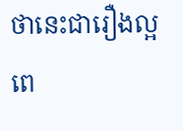ថានេះជារឿងល្អ ពេ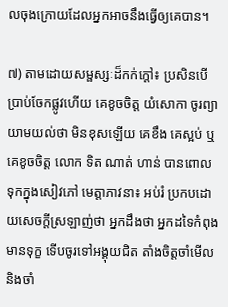លចុងក្រោយដែលអ្នកអាចនឹងធ្វើឲ្យគេបាន។

៧) តាមដោយសម្ផស្សៈដ៏កក់ក្ដៅ៖ ប្រសិនបើប្រាប់ចែកផ្លូវហើយ គេខូចចិត្ត យំសោកា ចូរព្យាយាមយល់ថា មិនខុសឡើយ គេខឹង គេស្អប់ ឬគេខូចចិត្ត លោក ទិត ណាត់ ហាន់ បានពោលទុកក្នុងសៀវភៅ មេត្តាភាវនា៖ អប់រំ ប្រកបដោយសេចក្ដីស្រឡាញ់ថា អ្នកដឹងថា អ្នកដទៃកំពុងមានទុក្ខ ទើបចូរទៅអង្គុយជិត តាំងចិត្តចាំមើល និងចាំ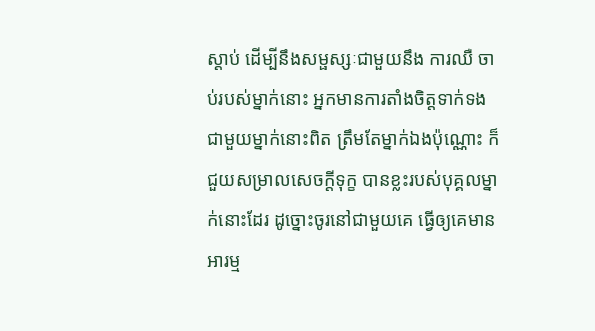ស្ដាប់ ដើម្បីនឹងសម្ផស្សៈជាមួយនឹង ការឈឺ ចាប់របស់ម្នាក់នោះ អ្នកមានការតាំងចិត្តទាក់ទងជាមួយម្នាក់នោះពិត ត្រឹមតែម្នាក់ឯងប៉ុណ្ណោះ ក៏ជួយសម្រាលសេចក្ដីទុក្ខ បានខ្លះរបស់បុគ្គលម្នាក់នោះដែរ ដូច្នោះចូរនៅជាមួយគេ ធ្វើឲ្យគេមានអារម្ម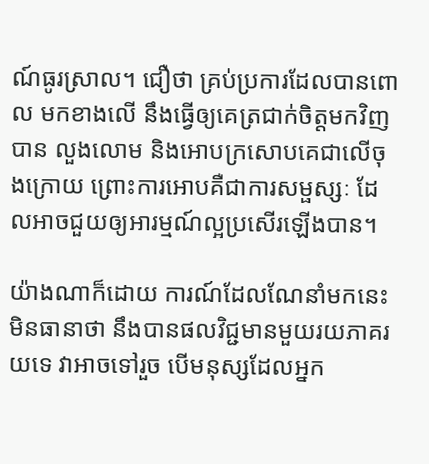ណ៍ធូរស្រាល។ ជឿថា គ្រប់ប្រការដែលបានពោល មកខាងលើ នឹងធ្វើឲ្យគេត្រជាក់ចិត្តមកវិញបាន លួងលោម និងអោបក្រសោបគេជាលើចុងក្រោយ ព្រោះការអោបគឺជាការសម្ផស្សៈ ដែលអាចជួយឲ្យអារម្មណ៍ល្អប្រសើរឡើងបាន។

យ៉ាងណាក៏ដោយ ការណ៍ដែលណែនាំមកនេះ មិនធានាថា នឹងបានផលវិជ្ជមានមួយរយភាគរយទេ វាអាចទៅរួច បើមនុស្សដែលអ្នក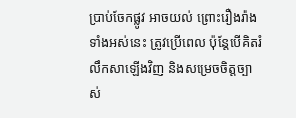ប្រាប់ចែកផ្លូវ អាចយល់ ព្រោះរឿងរ៉ាងទាំងអស់នេះ ត្រូវប្រើពេល ប៉ុន្តែបើគិតរំលឹកសាឡើងវិញ និងសម្រេចចិត្តច្បាស់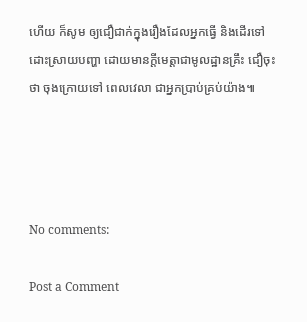ហើយ ក៏សូម ឲ្យជឿជាក់ក្នុងរឿងដែលអ្នកធ្វើ និងដើរទៅដោះស្រាយបញ្ហា ដោយមានក្ដីមេត្តាជាមូលដ្ឋានគ្រឹះ ជឿចុះថា ចុងក្រោយទៅ ពេលវេលា ជាអ្នកប្រាប់គ្រប់យ៉ាង៕




No comments:

Post a Comment